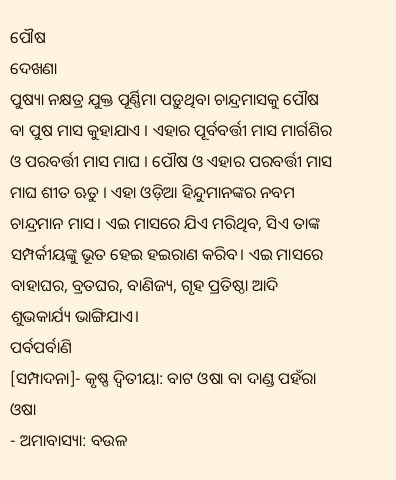ପୌଷ
ଦେଖଣା
ପୁଷ୍ୟା ନକ୍ଷତ୍ର ଯୁକ୍ତ ପୂର୍ଣ୍ଣିମା ପଡ଼ୁଥିବା ଚାନ୍ଦ୍ରମାସକୁ ପୌଷ ବା ପୁଷ ମାସ କୁହାଯାଏ । ଏହାର ପୂର୍ବବର୍ତ୍ତୀ ମାସ ମାର୍ଗଶିର ଓ ପରବର୍ତ୍ତୀ ମାସ ମାଘ । ପୌଷ ଓ ଏହାର ପରବର୍ତ୍ତୀ ମାସ ମାଘ ଶୀତ ଋତୁ । ଏହା ଓଡ଼ିଆ ହିନ୍ଦୁମାନଙ୍କର ନବମ ଚାନ୍ଦ୍ରମାନ ମାସ। ଏଇ ମାସରେ ଯିଏ ମରିଥିବ, ସିଏ ତାଙ୍କ ସମ୍ପର୍କୀୟଙ୍କୁ ଭୂତ ହେଇ ହଇରାଣ କରିବ। ଏଇ ମାସରେ ବାହାଘର, ବ୍ରତଘର, ବାଣିଜ୍ୟ, ଗୃହ ପ୍ରତିଷ୍ଠା ଆଦି ଶୁଭକାର୍ଯ୍ୟ ଭାଙ୍ଗିଯାଏ।
ପର୍ବପର୍ବାଣି
[ସମ୍ପାଦନା]- କୃଷ୍ଣ ଦ୍ୱିତୀୟା: ବାଟ ଓଷା ବା ଦାଣ୍ଡ ପହଁରା ଓଷା
- ଅମାବାସ୍ୟା: ବଉଳ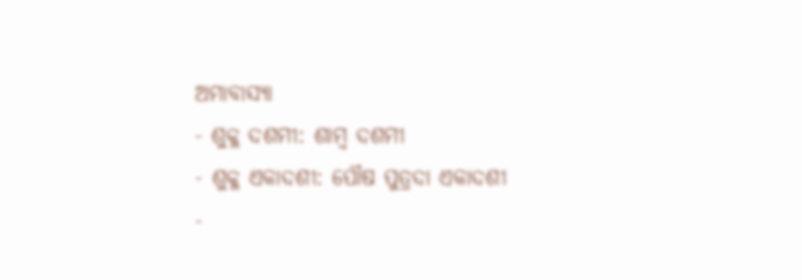ଅମାବାସ୍ୟା
- ଶୁକ୍ଳ ଦଶମୀ: ଶାମ୍ବ ଦଶମୀ
- ଶୁକ୍ଳ ଏକାଦଶୀ: ପୌଷ ପୁତ୍ରଦା ଏକାଦଶୀ
-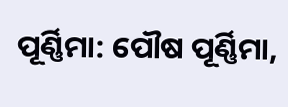ପୂର୍ଣ୍ଣିମା: ପୌଷ ପୂର୍ଣ୍ଣିମା,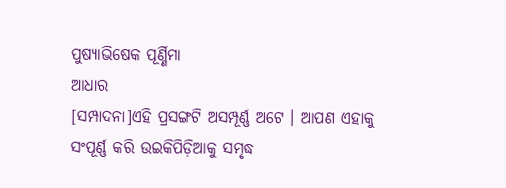ପୁଷ୍ୟାଭିଷେକ ପୂର୍ଣ୍ଣିମା
ଆଧାର
[ସମ୍ପାଦନା]ଏହି ପ୍ରସଙ୍ଗଟି ଅସମ୍ପୂର୍ଣ୍ଣ ଅଟେ । ଆପଣ ଏହାକୁ ସଂପୂର୍ଣ୍ଣ କରି ଉଇକିପିଡ଼ିଆକୁ ସମୃଦ୍ଧ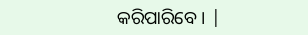କରିପାରିବେ । |